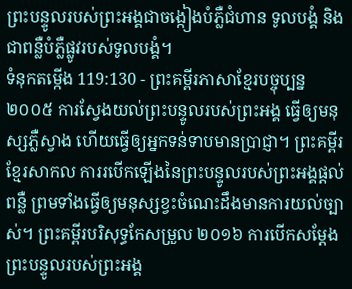ព្រះបន្ទូលរបស់ព្រះអង្គជាចង្កៀងបំភ្លឺជំហាន ទូលបង្គំ និងជាពន្លឺបំភ្លឺផ្លូវរបស់ទូលបង្គំ។
ទំនុកតម្កើង 119:130 - ព្រះគម្ពីរភាសាខ្មែរបច្ចុប្បន្ន ២០០៥ ការស្វែងយល់ព្រះបន្ទូលរបស់ព្រះអង្គ ធ្វើឲ្យមនុស្សភ្លឺស្វាង ហើយធ្វើឲ្យអ្នកទន់ទាបមានប្រាជ្ញា។ ព្រះគម្ពីរខ្មែរសាកល ការរបើកឡើងនៃព្រះបន្ទូលរបស់ព្រះអង្គផ្ដល់ពន្លឺ ព្រមទាំងធ្វើឲ្យមនុស្សខ្វះចំណេះដឹងមានការយល់ច្បាស់។ ព្រះគម្ពីរបរិសុទ្ធកែសម្រួល ២០១៦ ការបើកសម្ដែងព្រះបន្ទូលរបស់ព្រះអង្គ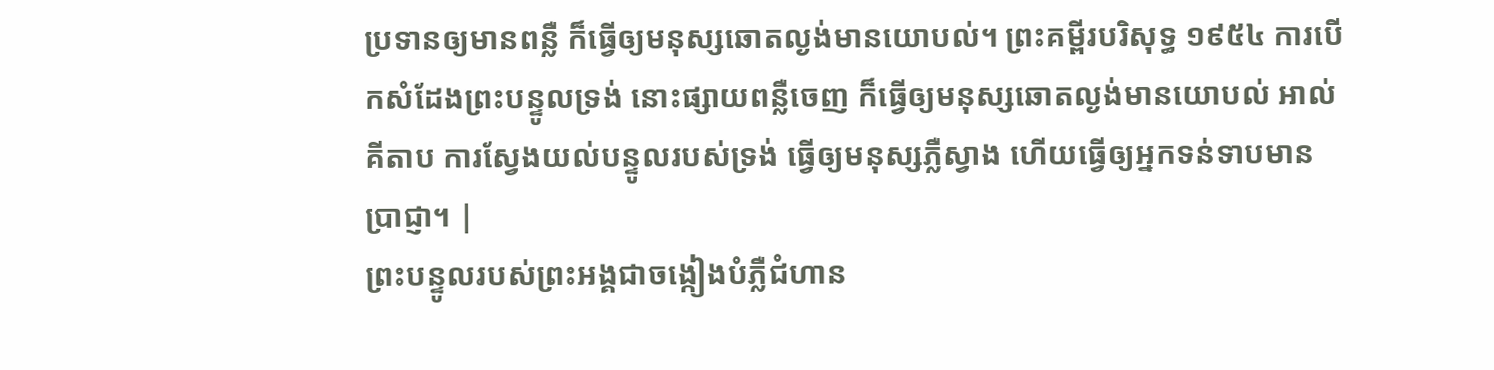ប្រទានឲ្យមានពន្លឺ ក៏ធ្វើឲ្យមនុស្សឆោតល្ងង់មានយោបល់។ ព្រះគម្ពីរបរិសុទ្ធ ១៩៥៤ ការបើកសំដែងព្រះបន្ទូលទ្រង់ នោះផ្សាយពន្លឺចេញ ក៏ធ្វើឲ្យមនុស្សឆោតល្ងង់មានយោបល់ អាល់គីតាប ការស្វែងយល់បន្ទូលរបស់ទ្រង់ ធ្វើឲ្យមនុស្សភ្លឺស្វាង ហើយធ្វើឲ្យអ្នកទន់ទាបមានប្រាជ្ញា។ |
ព្រះបន្ទូលរបស់ព្រះអង្គជាចង្កៀងបំភ្លឺជំហាន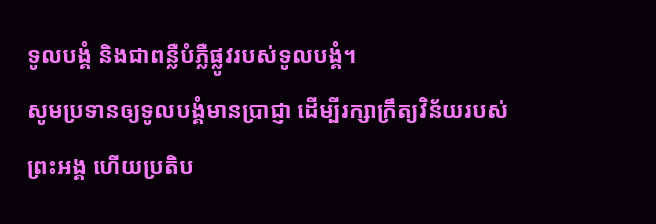ទូលបង្គំ និងជាពន្លឺបំភ្លឺផ្លូវរបស់ទូលបង្គំ។
សូមប្រទានឲ្យទូលបង្គំមានប្រាជ្ញា ដើម្បីរក្សាក្រឹត្យវិន័យរបស់ព្រះអង្គ ហើយប្រតិប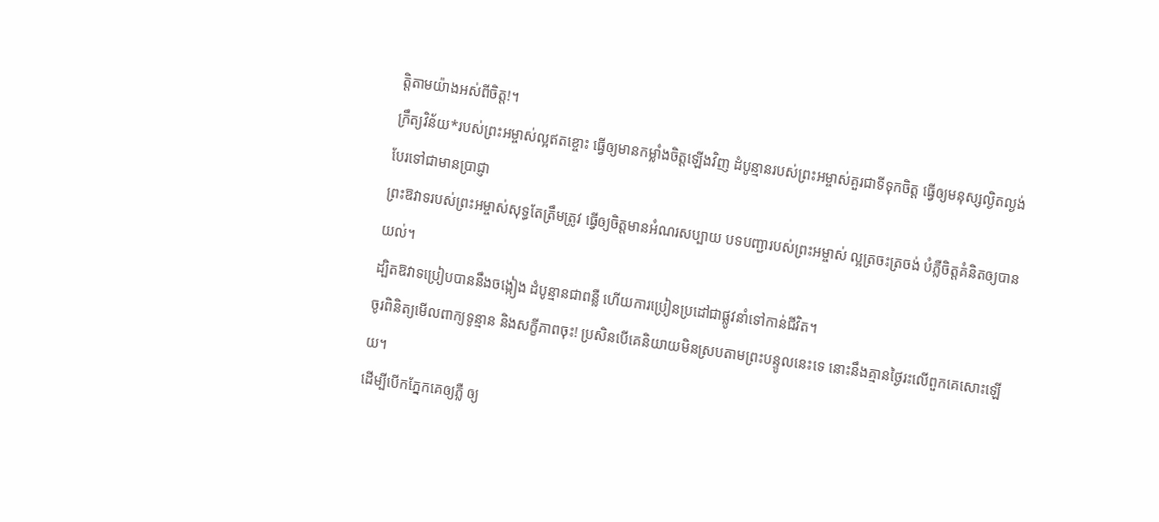ត្តិតាមយ៉ាងអស់ពីចិត្ត!។
ក្រឹត្យវិន័យ*របស់ព្រះអម្ចាស់ល្អឥតខ្ចោះ ធ្វើឲ្យមានកម្លាំងចិត្តឡើងវិញ ដំបូន្មានរបស់ព្រះអម្ចាស់គួរជាទីទុកចិត្ត ធ្វើឲ្យមនុស្សល្ងិតល្ងង់បែរទៅជាមានប្រាជ្ញា
ព្រះឱវាទរបស់ព្រះអម្ចាស់សុទ្ធតែត្រឹមត្រូវ ធ្វើឲ្យចិត្តមានអំណរសប្បាយ បទបញ្ជារបស់ព្រះអម្ចាស់ ល្អត្រចះត្រចង់ បំភ្លឺចិត្តគំនិតឲ្យបានយល់។
ដ្បិតឱវាទប្រៀបបាននឹងចង្កៀង ដំបូន្មានជាពន្លឺ ហើយការប្រៀនប្រដៅជាផ្លូវនាំទៅកាន់ជីវិត។
ចូរពិនិត្យមើលពាក្យទូន្មាន និងសក្ខីភាពចុះ! ប្រសិនបើគេនិយាយមិនស្របតាមព្រះបន្ទូលនេះទេ នោះនឹងគ្មានថ្ងៃរះលើពួកគេសោះឡើយ។
ដើម្បីបើកភ្នែកគេឲ្យភ្លឺ ឲ្យ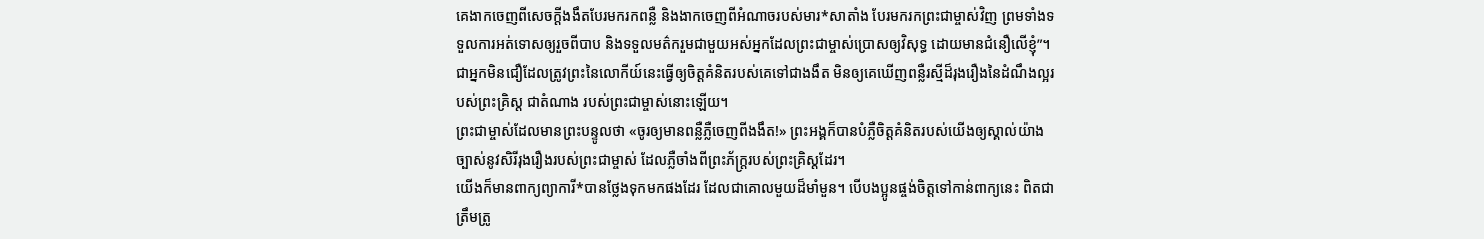គេងាកចេញពីសេចក្ដីងងឹតបែរមករកពន្លឺ និងងាកចេញពីអំណាចរបស់មារ*សាតាំង បែរមករកព្រះជាម្ចាស់វិញ ព្រមទាំងទទួលការអត់ទោសឲ្យរួចពីបាប និងទទួលមត៌ករួមជាមួយអស់អ្នកដែលព្រះជាម្ចាស់ប្រោសឲ្យវិសុទ្ធ ដោយមានជំនឿលើខ្ញុំ”។
ជាអ្នកមិនជឿដែលត្រូវព្រះនៃលោកីយ៍នេះធ្វើឲ្យចិត្តគំនិតរបស់គេទៅជាងងឹត មិនឲ្យគេឃើញពន្លឺរស្មីដ៏រុងរឿងនៃដំណឹងល្អរបស់ព្រះគ្រិស្ត ជាតំណាង របស់ព្រះជាម្ចាស់នោះឡើយ។
ព្រះជាម្ចាស់ដែលមានព្រះបន្ទូលថា «ចូរឲ្យមានពន្លឺភ្លឺចេញពីងងឹត!» ព្រះអង្គក៏បានបំភ្លឺចិត្តគំនិតរបស់យើងឲ្យស្គាល់យ៉ាងច្បាស់នូវសិរីរុងរឿងរបស់ព្រះជាម្ចាស់ ដែលភ្លឺចាំងពីព្រះភ័ក្ត្ររបស់ព្រះគ្រិស្តដែរ។
យើងក៏មានពាក្យព្យាការី*បានថ្លែងទុកមកផងដែរ ដែលជាគោលមួយដ៏មាំមួន។ បើបងប្អូនផ្ចង់ចិត្តទៅកាន់ពាក្យនេះ ពិតជាត្រឹមត្រូ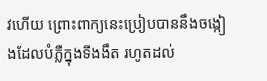វហើយ ព្រោះពាក្យនេះប្រៀបបាននឹងចង្កៀងដែលបំភ្លឺក្នុងទីងងឹត រហូតដល់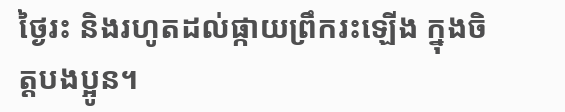ថ្ងៃរះ និងរហូតដល់ផ្កាយព្រឹករះឡើង ក្នុងចិត្តបងប្អូន។